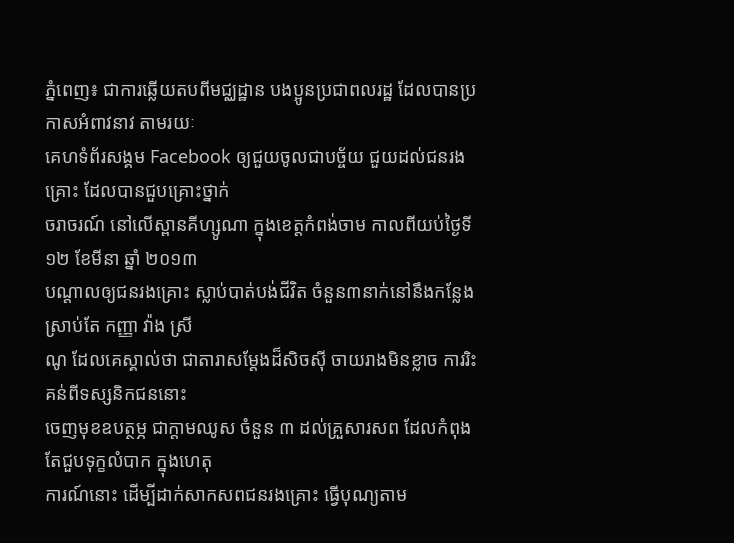ភ្នំពេញ៖ ជាការឆ្លើយតបពីមជ្ឈដ្ឋាន បងប្អូនប្រជាពលរដ្ឋ ដែលបានប្រកាសអំពាវនាវ តាមរយៈ
គេហទំព័រសង្គម Facebook ឲ្យជួយចូលជាបច្ច័យ ជួយដល់ជនរងគ្រោះ ដែលបានជួបគ្រោះថ្នាក់
ចរាចរណ៍ នៅលើស្ពានគីហ្សូណា ក្នុងខេត្តកំពង់ចាម កាលពីយប់ថ្ងៃទី១២ ខែមីនា ឆ្នាំ ២០១៣
បណ្ដាលឲ្យជនរងគ្រោះ ស្លាប់បាត់បង់ជីវិត ចំនួន៣នាក់នៅនឹងកន្លែង ស្រាប់តែ កញ្ញា វ៉ាង ស្រី
ណូ ដែលគេស្គាល់ថា ជាតារាសម្តែងដ៏សិចស៊ី ចាយរាងមិនខ្លាច ការរិះគន់ពីទស្សនិកជននោះ
ចេញមុខឧបត្ថម្ភ ជាក្តាមឈូស ចំនួន ៣ ដល់គ្រួសារសព ដែលកំពុង តែជួបទុក្ខលំបាក ក្នុងហេតុ
ការណ៍នោះ ដើម្បីដាក់សាកសពជនរងគ្រោះ ធ្វើបុណ្យតាម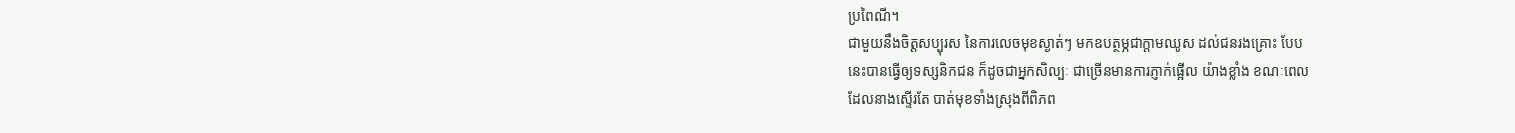ប្រពៃណី។
ជាមួយនឹងចិត្តសប្បុរស នៃការលេចមុខស្ងាត់ៗ មកឧបត្ថម្ភជាក្តាមឈូស ដល់ជនរងគ្រោះ បែប
នេះបានធ្វើឲ្យទស្សនិកជន ក៏ដូចជាអ្នកសិល្បៈ ជាច្រើនមានការភ្ញាក់ផ្អើល យ៉ាងខ្លាំង ខណៈពេល
ដែលនាងស្ទើរតែ បាត់មុខទាំងស្រុងពីពិភព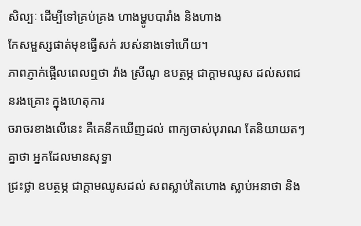សិល្បៈ ដើម្បីទៅគ្រប់គ្រង ហាងម្ហូបបារាំង និងហាង
កែសម្ផស្សផាត់មុខធ្វើសក់ របស់នាងទៅហើយ។
ភាពភ្ញាក់ផ្អើលពេលឮថា វ៉ាង ស្រីណូ ឧបត្ថម្ភ ជាក្ដាមឈូស ដល់សពជនរងគ្រោះ ក្នុងហេតុការ
ចរាចរខាងលើនេះ គឺគេនឹកឃើញដល់ ពាក្យចាស់បុរាណ តែនិយាយតៗគ្នាថា អ្នកដែលមានសុទ្ធា
ជ្រះថ្លា ឧបត្ថម្ភ ជាក្ដាមឈូសដល់ សពស្លាប់តៃហោង ស្លាប់អនាថា និង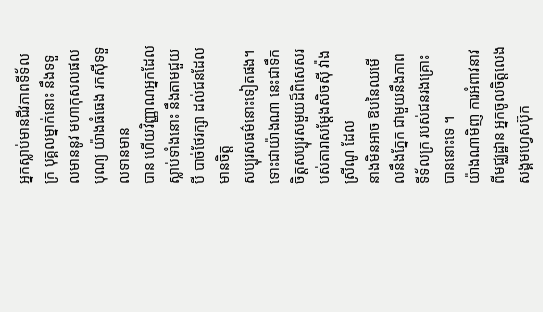អ្នកស្លាប់មានជីវភាពទីទ័ល
ក្រ បុគ្គលម្នាក់នោះ នឹងទទួលមាននូវ មហាកុសលផលបុណ្យ យ៉ាងធំធេង រកស៊ីទទួលទានមាន
បាន ហើយវិញ្ញាណអ្នកដែលស្លាប់ទាំងនោះ នឹងតាមជួយបី បាច់ថែរក្សា ដល់ជនដែលមានចិត្ត
សប្បុរសធម៌នោះទៀតផង។
ទោះជាយ៉ាងណា នេះជាទឹកចិត្តសប្បុរសមួយដ៏ពិសេសរបស់តារាសម្តែងសិចស៊ី វ៉ាង ស្រីណូ ដែល
នាងមិនអាច ឱបនៃឈមើលនឹងភ្នែក ជាមួយនឹងភាពទីទ័លក្រ របស់ជនរងគ្រោះ បាននោះទេ ។
យ៉ាងណាមិញ ការអំពាវនាវពីមជ្ឈដ្ឋាន អ្នកចូលចិត្តលេងសង្គមហ្វេសប៊ុក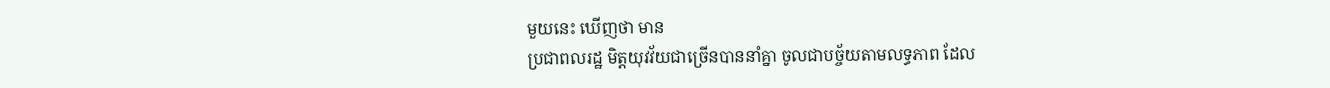មួយនេះ ឃើញថា មាន
ប្រជាពលរដ្ឋ មិត្តយុវវ័យជាច្រើនបាននាំគ្នា ចូលជាបច្ច័យតាមលទ្ធភាព ដែល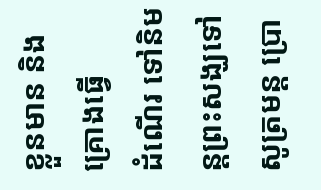ខ្លួនមាន និងគ្រោងធ្វើ
ដំណើរ ទៅនិមន្តព្រះសង្ឃទៅសូត្រមន្ត ប្រោ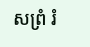សព្រំ រំ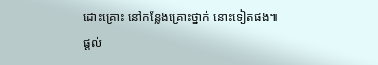ដោះគ្រោះ នៅកន្លែងគ្រោះថ្នាក់ នោះទៀតផង៕
ផ្តល់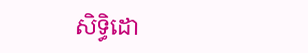សិទ្ធិដោ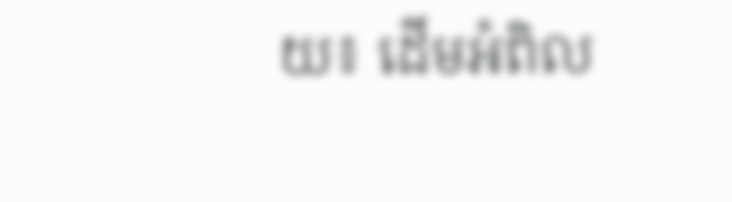យ៖ ដើមអំពិល